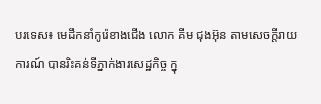បរទេស៖ មេដឹកនាំកូរ៉េខាងជើង លោក គីម ជុងអ៊ុន តាមសេចក្តីរាយការណ៍ បានរិះគន់ទីភ្នាក់ងារសេដ្ឋកិច្ច ក្នុ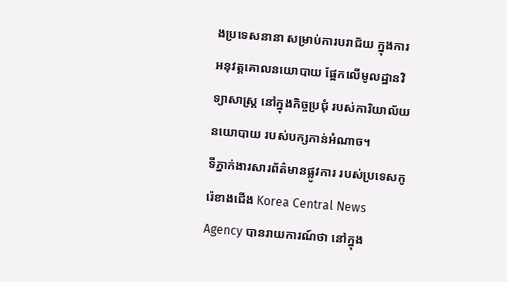ងប្រទេសនានា សម្រាប់ការបរាជ័យ ក្នុងការអនុវត្តគោលនយោបាយ ផ្អែកលើមូលដ្ឋានវិទ្យាសាស្ត្រ នៅក្នុងកិច្ចប្រជុំ របស់ការិយាល័យនយោបាយ របស់បក្សកាន់អំណាច។
ទីភ្នាក់ងារសារព័ត៌មានផ្លូវការ របស់ប្រទេសកូរ៉េខាងជើង Korea Central News Agency បានរាយការណ៍ថា នៅក្នុង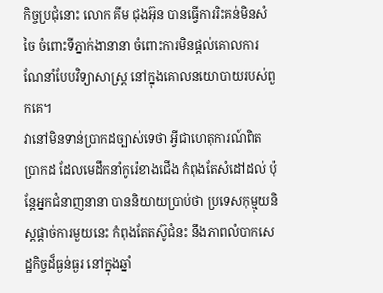កិច្ចប្រជុំនោះ លោក គីម ជុងអ៊ុន បានធ្វើការរិះគន់មិនសំចៃ ចំពោះទីភ្នាក់ងានានា ចំពោះការមិនផ្តល់គោលការ ណែនាំបែបវិទ្យាសាស្ត្រ នៅក្នុងគោលនយោបាយរបស់ពួកគេ។
វានៅមិនទាន់ប្រាកដច្បាស់ទេថា អ្វីជាហេតុការណ៍ពិតប្រាកដ ដែលមេដឹកនាំកូរ៉េខាងជើង កំពុងតែសំដៅដល់ ប៉ុន្តែអ្នកជំនាញនានា បាននិយាយប្រាប់ថា ប្រទេសកុម្មុយនិស្តផ្ដាច់ការមួយនេះ កំពុងតែតស៊ូជំនះ នឹងភាពលំបាកសេដ្ឋកិច្ចដ៏ធ្ងន់ធ្ងរ នៅក្នុងឆ្នាំ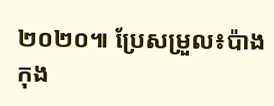២០២០៕ ប្រែសម្រួល៖ប៉ាង កុង